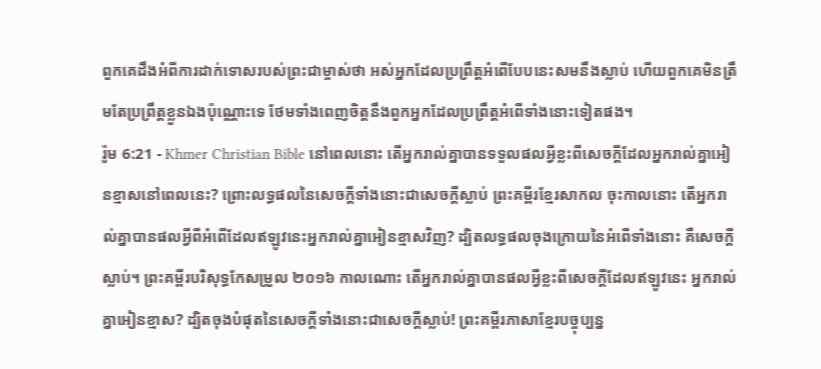ពួកគេដឹងអំពីការដាក់ទោសរបស់ព្រះជាម្ចាស់ថា អស់អ្នកដែលប្រព្រឹត្តអំពើបែបនេះសមនឹងស្លាប់ ហើយពួកគេមិនត្រឹមតែប្រព្រឹត្តខ្លួនឯងប៉ុណ្ណោះទេ ថែមទាំងពេញចិត្ដនឹងពួកអ្នកដែលប្រព្រឹត្តអំពើទាំងនោះទៀតផង។
រ៉ូម 6:21 - Khmer Christian Bible នៅពេលនោះ តើអ្នករាល់គ្នាបានទទួលផលអ្វីខ្លះពីសេចក្ដីដែលអ្នករាល់គ្នាអៀនខ្មាសនៅពេលនេះ? ព្រោះលទ្ធផលនៃសេចក្ដីទាំងនោះជាសេចក្ដីស្លាប់ ព្រះគម្ពីរខ្មែរសាកល ចុះកាលនោះ តើអ្នករាល់គ្នាបានផលអ្វីពីអំពើដែលឥឡូវនេះអ្នករាល់គ្នាអៀនខ្មាសវិញ? ដ្បិតលទ្ធផលចុងក្រោយនៃអំពើទាំងនោះ គឺសេចក្ដីស្លាប់។ ព្រះគម្ពីរបរិសុទ្ធកែសម្រួល ២០១៦ កាលណោះ តើអ្នករាល់គ្នាបានផលអ្វីខ្លះពីសេចក្ដីដែលឥឡូវនេះ អ្នករាល់គ្នាអៀនខ្មាស? ដ្បិតចុងបំផុតនៃសេចក្ដីទាំងនោះជាសេចក្តីស្លាប់! ព្រះគម្ពីរភាសាខ្មែរបច្ចុប្បន្ន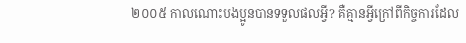២០០៥ កាលណោះបងប្អូនបានទទួលផលអ្វី? គឺគ្មានអ្វីក្រៅពីកិច្ចការដែល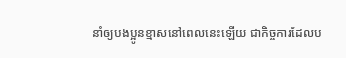នាំឲ្យបងប្អូនខ្មាសនៅពេលនេះឡើយ ជាកិច្ចការដែលប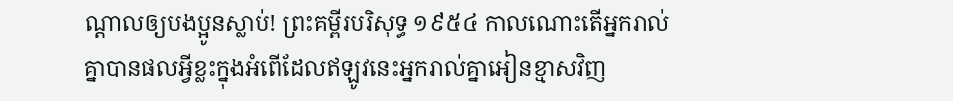ណ្ដាលឲ្យបងប្អូនស្លាប់! ព្រះគម្ពីរបរិសុទ្ធ ១៩៥៤ កាលណោះតើអ្នករាល់គ្នាបានផលអ្វីខ្លះក្នុងអំពើដែលឥឡូវនេះអ្នករាល់គ្នាអៀនខ្មាសវិញ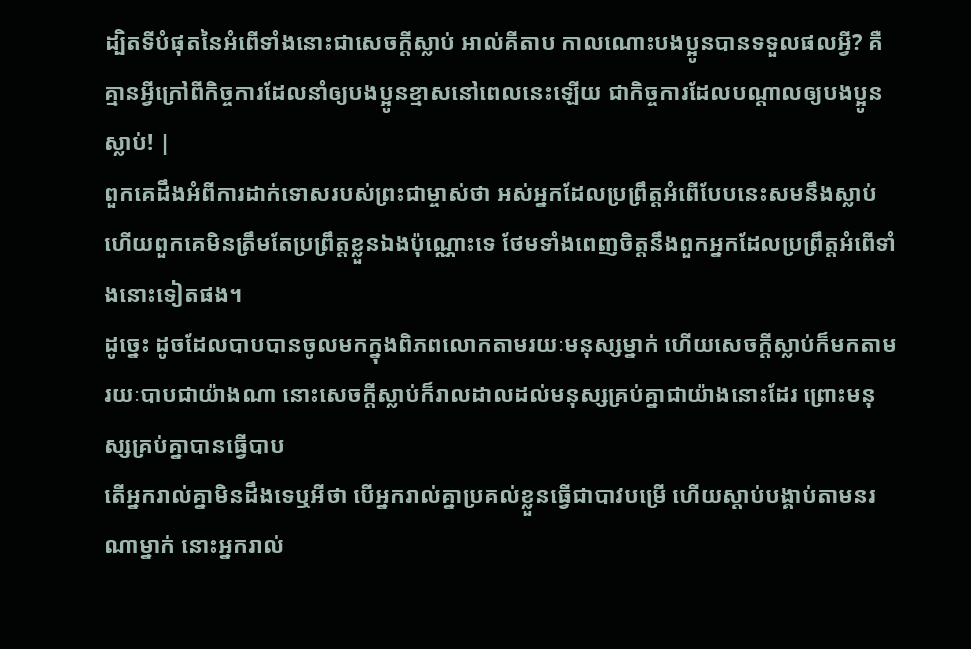ដ្បិតទីបំផុតនៃអំពើទាំងនោះជាសេចក្ដីស្លាប់ អាល់គីតាប កាលណោះបងប្អូនបានទទួលផលអ្វី? គឺគ្មានអ្វីក្រៅពីកិច្ចការដែលនាំឲ្យបងប្អូនខ្មាសនៅពេលនេះឡើយ ជាកិច្ចការដែលបណ្ដាលឲ្យបងប្អូនស្លាប់! |
ពួកគេដឹងអំពីការដាក់ទោសរបស់ព្រះជាម្ចាស់ថា អស់អ្នកដែលប្រព្រឹត្តអំពើបែបនេះសមនឹងស្លាប់ ហើយពួកគេមិនត្រឹមតែប្រព្រឹត្តខ្លួនឯងប៉ុណ្ណោះទេ ថែមទាំងពេញចិត្ដនឹងពួកអ្នកដែលប្រព្រឹត្តអំពើទាំងនោះទៀតផង។
ដូច្នេះ ដូចដែលបាបបានចូលមកក្នុងពិភពលោកតាមរយៈមនុស្សម្នាក់ ហើយសេចក្ដីស្លាប់ក៏មកតាមរយៈបាបជាយ៉ាងណា នោះសេចក្ដីស្លាប់ក៏រាលដាលដល់មនុស្សគ្រប់គ្នាជាយ៉ាងនោះដែរ ព្រោះមនុស្សគ្រប់គ្នាបានធ្វើបាប
តើអ្នករាល់គ្នាមិនដឹងទេឬអីថា បើអ្នករាល់គ្នាប្រគល់ខ្លួនធ្វើជាបាវបម្រើ ហើយស្ដាប់បង្គាប់តាមនរណាម្នាក់ នោះអ្នករាល់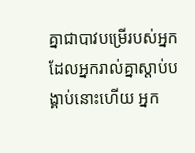គ្នាជាបាវបម្រើរបស់អ្នកដែលអ្នករាល់គ្នាស្ដាប់បង្គាប់នោះហើយ អ្នក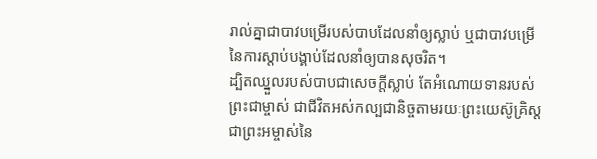រាល់គ្នាជាបាវបម្រើរបស់បាបដែលនាំឲ្យស្លាប់ ឬជាបាវបម្រើនៃការស្ដាប់បង្គាប់ដែលនាំឲ្យបានសុចរិត។
ដ្បិតឈ្នួលរបស់បាបជាសេចក្ដីស្លាប់ តែអំណោយទានរបស់ព្រះជាម្ចាស់ ជាជីវិតអស់កល្បជានិច្ចតាមរយៈព្រះយេស៊ូគ្រិស្ដជាព្រះអម្ចាស់នៃ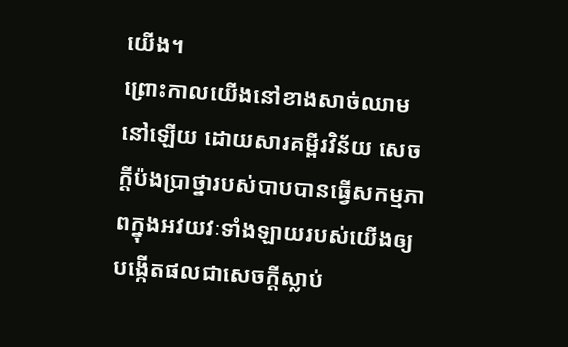យើង។
ព្រោះកាលយើងនៅខាងសាច់ឈាមនៅឡើយ ដោយសារគម្ពីរវិន័យ សេចក្ដីប៉ងប្រាថ្នារបស់បាបបានធ្វើសកម្មភាពក្នុងអវយវៈទាំងឡាយរបស់យើងឲ្យបង្កើតផលជាសេចក្ដីស្លាប់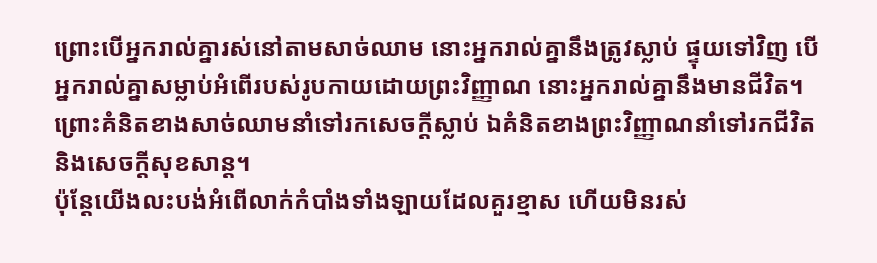ព្រោះបើអ្នករាល់គ្នារស់នៅតាមសាច់ឈាម នោះអ្នករាល់គ្នានឹងត្រូវស្លាប់ ផ្ទុយទៅវិញ បើអ្នករាល់គ្នាសម្លាប់អំពើរបស់រូបកាយដោយព្រះវិញ្ញាណ នោះអ្នករាល់គ្នានឹងមានជីវិត។
ព្រោះគំនិតខាងសាច់ឈាមនាំទៅរកសេចក្ដីស្លាប់ ឯគំនិតខាងព្រះវិញ្ញាណនាំទៅរកជីវិត និងសេចក្ដីសុខសាន្ត។
ប៉ុន្ដែយើងលះបង់អំពើលាក់កំបាំងទាំងឡាយដែលគួរខ្មាស ហើយមិនរស់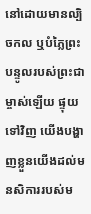នៅដោយមានល្បិចកល ឬបំភ្លៃព្រះបន្ទូលរបស់ព្រះជាម្ចាស់ឡើយ ផ្ទុយទៅវិញ យើងបង្ហាញខ្លួនយើងដល់មនសិការរបស់ម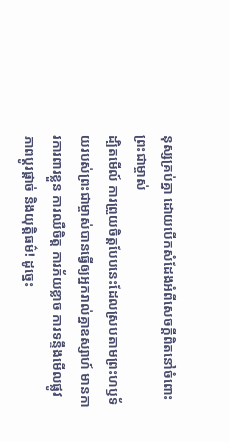នុស្សគ្រប់គ្នា ដោយបើកសំដែងអំពីសេចក្ដីពិតនៅចំពោះព្រះជាម្ចាស់
ដ្បិតមើល៍ ការព្រួយចិត្ដបែបនេះដែលស្របតាមព្រះហឫទ័យរបស់ព្រះជាម្ចាស់បានធ្វើឲ្យអ្នករាល់គ្នាឧស្សាហ៍ មានការការពារខ្លួន ការឈឺចិត្ដ ការភ័យខ្លាច ការទន្ទឹងមើលផ្លូវ ភាពប្ដូរផ្ដាច់ និងយុត្ដិធម៌! ដូច្នេះ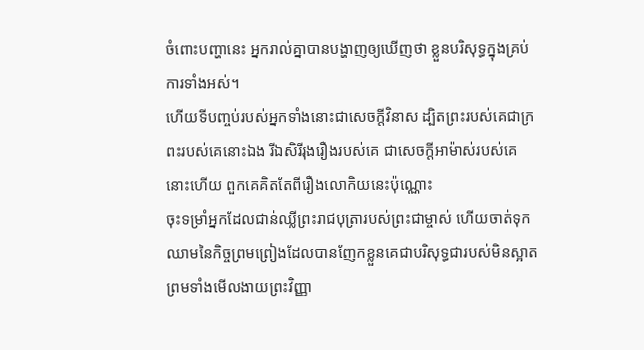ចំពោះបញ្ហានេះ អ្នករាល់គ្នាបានបង្ហាញឲ្យឃើញថា ខ្លួនបរិសុទ្ធក្នុងគ្រប់ការទាំងអស់។
ហើយទីបញ្ចប់របស់អ្នកទាំងនោះជាសេចក្ដីវិនាស ដ្បិតព្រះរបស់គេជាក្រពះរបស់គេនោះឯង រីឯសិរីរុងរឿងរបស់គេ ជាសេចក្ដីអាម៉ាស់របស់គេនោះហើយ ពួកគេគិតតែពីរឿងលោកិយនេះប៉ុណ្ណោះ
ចុះទម្រាំអ្នកដែលជាន់ឈ្លីព្រះរាជបុត្រារបស់ព្រះជាម្ចាស់ ហើយចាត់ទុកឈាមនៃកិច្ចព្រមព្រៀងដែលបានញែកខ្លួនគេជាបរិសុទ្ធជារបស់មិនស្អាត ព្រមទាំងមើលងាយព្រះវិញ្ញា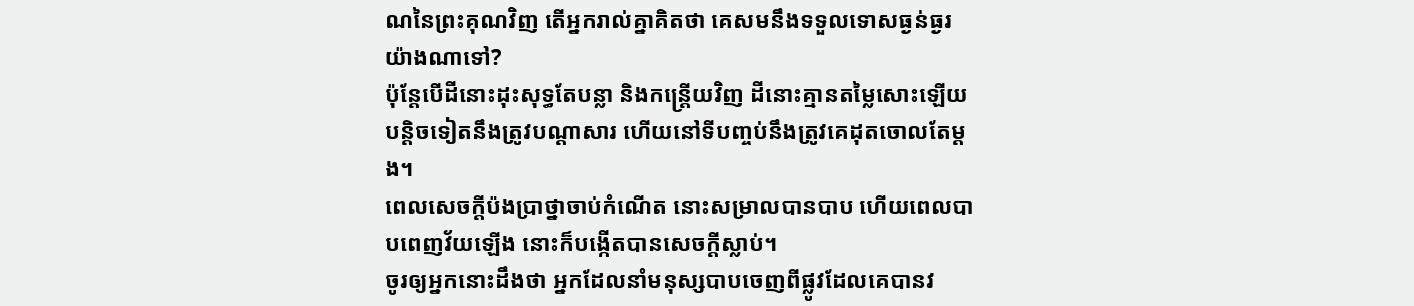ណនៃព្រះគុណវិញ តើអ្នករាល់គ្នាគិតថា គេសមនឹងទទួលទោសធ្ងន់ធ្ងរយ៉ាងណាទៅ?
ប៉ុន្ដែបើដីនោះដុះសុទ្ធតែបន្លា និងកន្ត្រើយវិញ ដីនោះគ្មានតម្លៃសោះឡើយ បន្ដិចទៀតនឹងត្រូវបណ្តាសារ ហើយនៅទីបញ្ចប់នឹងត្រូវគេដុតចោលតែម្ដង។
ពេលសេចក្ដីប៉ងប្រាថ្នាចាប់កំណើត នោះសម្រាលបានបាប ហើយពេលបាបពេញវ័យឡើង នោះក៏បង្កើតបានសេចក្ដីស្លាប់។
ចូរឲ្យអ្នកនោះដឹងថា អ្នកដែលនាំមនុស្សបាបចេញពីផ្លូវដែលគេបានវ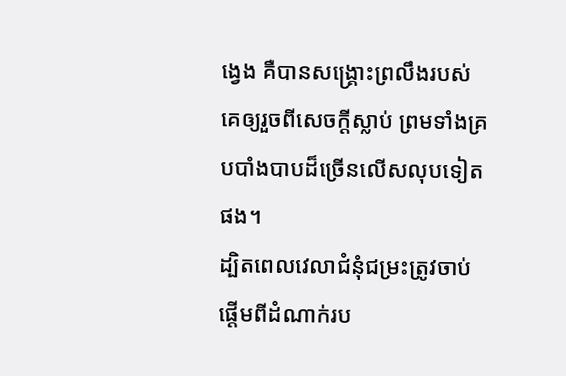ង្វេង គឺបានសង្គ្រោះព្រលឹងរបស់គេឲ្យរួចពីសេចក្ដីស្លាប់ ព្រមទាំងគ្របបាំងបាបដ៏ច្រើនលើសលុបទៀតផង។
ដ្បិតពេលវេលាជំនុំជម្រះត្រូវចាប់ផ្ដើមពីដំណាក់រប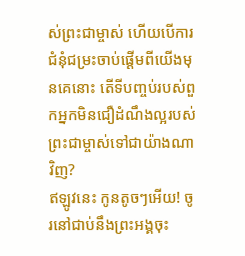ស់ព្រះជាម្ចាស់ ហើយបើការជំនុំជម្រះចាប់ផ្ដើមពីយើងមុនគេនោះ តើទីបញ្ចប់របស់ពួកអ្នកមិនជឿដំណឹងល្អរបស់ព្រះជាម្ចាស់ទៅជាយ៉ាងណាវិញ?
ឥឡូវនេះ កូនតូចៗអើយ! ចូរនៅជាប់នឹងព្រះអង្គចុះ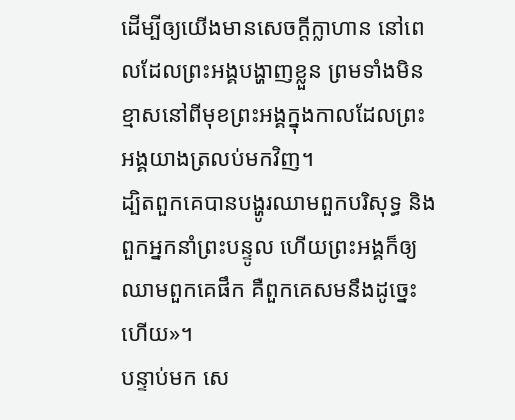ដើម្បីឲ្យយើងមានសេចក្ដីក្លាហាន នៅពេលដែលព្រះអង្គបង្ហាញខ្លួន ព្រមទាំងមិនខ្មាសនៅពីមុខព្រះអង្គក្នុងកាលដែលព្រះអង្គយាងត្រលប់មកវិញ។
ដ្បិតពួកគេបានបង្ហូរឈាមពួកបរិសុទ្ធ និងពួកអ្នកនាំព្រះបន្ទូល ហើយព្រះអង្គក៏ឲ្យឈាមពួកគេផឹក គឺពួកគេសមនឹងដូច្នេះហើយ»។
បន្ទាប់មក សេ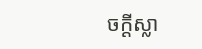ចក្ដីស្លា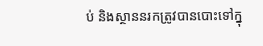ប់ និងស្ថាននរកត្រូវបានបោះទៅក្នុ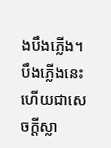ងបឹងភ្លើង។ បឹងភ្លើងនេះហើយជាសេចក្ដីស្លា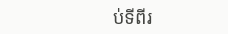ប់ទីពីរ